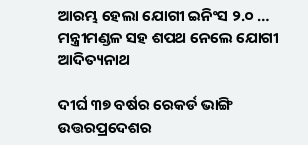ଆରମ୍ଭ ହେଲା ଯୋଗୀ ଇନିଂସ ୨.୦ … ମନ୍ତ୍ରୀମଣ୍ଡଳ ସହ ଶପଥ ନେଲେ ଯୋଗୀ ଆଦିତ୍ୟନାଥ

ଦୀର୍ଘ ୩୭ ବର୍ଷର ରେକର୍ଡ ଭାଙ୍ଗି ଉତ୍ତରପ୍ରଦେଶର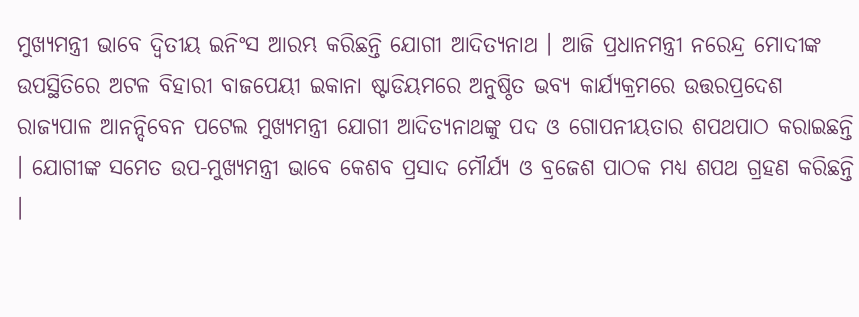ମୁଖ୍ୟମନ୍ତ୍ରୀ ଭାବେ ଦ୍ୱିତୀୟ ଇନିଂସ ଆରମ୍ଭ କରିଛନ୍ତି ଯୋଗୀ ଆଦିତ୍ୟନାଥ । ଆଜି ପ୍ରଧାନମନ୍ତ୍ରୀ ନରେନ୍ଦ୍ର ମୋଦୀଙ୍କ ଉପସ୍ଥିତିରେ ଅଟଳ ବିହାରୀ ବାଜପେୟୀ ଇକାନା ଷ୍ଟାଡିୟମରେ ଅନୁଷ୍ଠିତ ଭବ୍ୟ କାର୍ଯ୍ୟକ୍ରମରେ ଉତ୍ତରପ୍ରଦେଶ ରାଜ୍ୟପାଳ ଆନନ୍ଦିବେନ ପଟେଲ ମୁଖ୍ୟମନ୍ତ୍ରୀ ଯୋଗୀ ଆଦିତ୍ୟନାଥଙ୍କୁ ପଦ ଓ ଗୋପନୀୟତାର ଶପଥପାଠ କରାଇଛନ୍ତି । ଯୋଗୀଙ୍କ ସମେତ ଉପ-ମୁଖ୍ୟମନ୍ତ୍ରୀ ଭାବେ କେଶବ ପ୍ରସାଦ ମୌର୍ଯ୍ୟ ଓ ବ୍ରଜେଶ ପାଠକ ମଧ୍ୟ ଶପଥ ଗ୍ରହଣ କରିଛନ୍ତି ।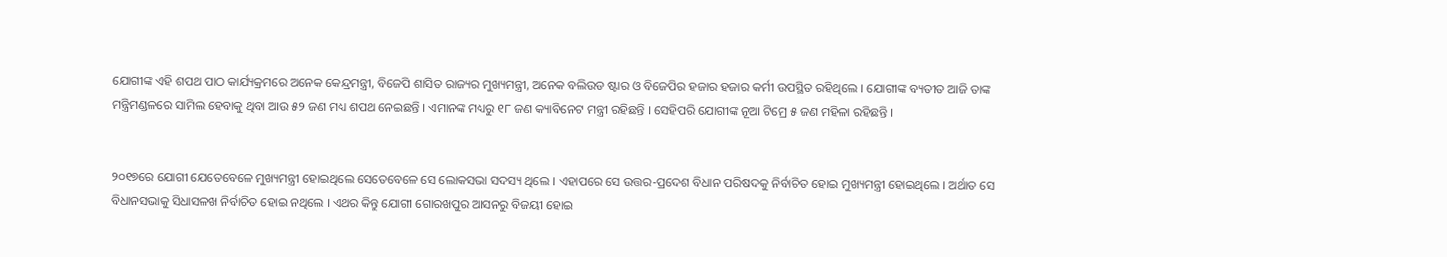ଯୋଗୀଙ୍କ ଏହି ଶପଥ ପାଠ କାର୍ଯ୍ୟକ୍ରମରେ ଅନେକ କେନ୍ଦ୍ରମନ୍ତ୍ରୀ, ବିଜେପି ଶାସିତ ରାଜ୍ୟର ମୁଖ୍ୟମନ୍ତ୍ରୀ, ଅନେକ ବଲିଉଡ ଷ୍ଟାର ଓ ବିଜେପିର ହଜାର ହଜାର କର୍ମୀ ଉପସ୍ଥିତ ରହିଥିଲେ । ଯୋଗୀଙ୍କ ବ୍ୟତୀତ ଆଜି ତାଙ୍କ ମନ୍ତ୍ରିମଣ୍ଡଳରେ ସାମିଲ ହେବାକୁ ଥିବା ଆଉ ୫୨ ଜଣ ମଧ୍ୟ ଶପଥ ନେଇଛନ୍ତି । ଏମାନଙ୍କ ମଧ୍ୟରୁ ୧୮ ଜଣ କ୍ୟାବିନେଟ ମନ୍ତ୍ରୀ ରହିଛନ୍ତି । ସେହିପରି ଯୋଗୀଙ୍କ ନୂଆ ଟିମ୍ରେ ୫ ଜଣ ମହିଳା ରହିଛନ୍ତି ।


୨୦୧୭ରେ ଯୋଗୀ ଯେତେବେଳେ ମୁଖ୍ୟମନ୍ତ୍ରୀ ହୋଇଥିଲେ ସେତେବେଳେ ସେ ଲୋକସଭା ସଦସ୍ୟ ଥିଲେ । ଏହାପରେ ସେ ଉତ୍ତର-ପ୍ରଦେଶ ବିଧାନ ପରିଷଦକୁ ନିର୍ବାଚିତ ହୋଇ ମୁଖ୍ୟମନ୍ତ୍ରୀ ହୋଇଥିଲେ । ଅର୍ଥାତ ସେ ବିଧାନସଭାକୁ ସିଧାସଳଖ ନିର୍ବାଚିତ ହୋଇ ନଥିଲେ । ଏଥର କିନ୍ତୁ ଯୋଗୀ ଗୋରଖପୁର ଆସନରୁ ବିଜୟୀ ହୋଇ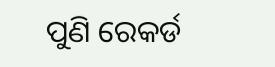ପୁଣି ରେକର୍ଡ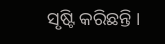ସୃଷ୍ଟି କରିଛନ୍ତି ।